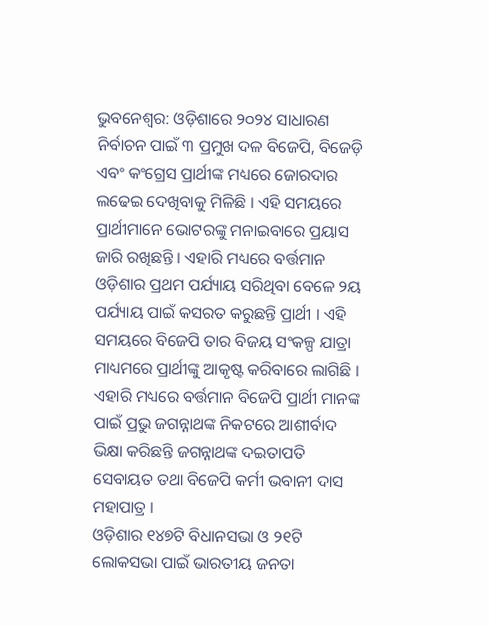ଭୁବନେଶ୍ୱର: ଓଡ଼ିଶାରେ ୨୦୨୪ ସାଧାରଣ ନିର୍ବାଚନ ପାଇଁ ୩ ପ୍ରମୁଖ ଦଳ ବିଜେପି, ବିଜେଡ଼ି ଏବଂ କଂଗ୍ରେସ ପ୍ରାର୍ଥୀଙ୍କ ମଧ୍ୟରେ ଜୋରଦାର ଲଢେଇ ଦେଖିବାକୁ ମିଳିଛି । ଏହି ସମୟରେ ପ୍ରାର୍ଥୀମାନେ ଭୋଟରଙ୍କୁ ମନାଇବାରେ ପ୍ରୟାସ ଜାରି ରଖିଛନ୍ତି । ଏହାରି ମଧ୍ୟରେ ବର୍ତ୍ତମାନ ଓଡ଼ିଶାର ପ୍ରଥମ ପର୍ଯ୍ୟାୟ ସରିଥିବା ବେଳେ ୨ୟ ପର୍ଯ୍ୟାୟ ପାଇଁ କସରତ କରୁଛନ୍ତି ପ୍ରାର୍ଥୀ । ଏହି ସମୟରେ ବିଜେପି ତାର ବିଜୟ ସଂକଳ୍ପ ଯାତ୍ରା ମାଧ୍ୟମରେ ପ୍ରାର୍ଥୀଙ୍କୁ ଆକୃଷ୍ଟ କରିବାରେ ଲାଗିଛି । ଏହାରି ମଧ୍ୟରେ ବର୍ତ୍ତମାନ ବିଜେପି ପ୍ରାର୍ଥୀ ମାନଙ୍କ ପାଇଁ ପ୍ରଭୁ ଜଗନ୍ନାଥଙ୍କ ନିକଟରେ ଆଶୀର୍ବାଦ ଭିକ୍ଷା କରିଛନ୍ତି ଜଗନ୍ନାଥଙ୍କ ଦଇତାପତି ସେବାୟତ ତଥା ବିଜେପି କର୍ମୀ ଭବାନୀ ଦାସ ମହାପାତ୍ର ।
ଓଡ଼ିଶାର ୧୪୭ଟି ବିଧାନସଭା ଓ ୨୧ଟି ଲୋକସଭା ପାଇଁ ଭାରତୀୟ ଜନତା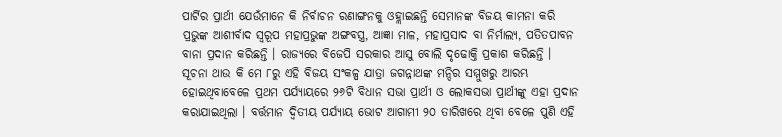ପାର୍ଟିର ପ୍ରାର୍ଥୀ ଯେଉଁମାନେ କି ନିର୍ବାଚନ ରଣାଙ୍ଗନକୁ ଓହ୍ଲାଇଛନ୍ତି ସେମାନଙ୍କ ବିଜୟ କାମନା କରି ପ୍ରଭୁଙ୍କ ଆଶୀର୍ବାଦ ସ୍ୱରୂପ ମହାପ୍ରଭୁଙ୍କ ଅଙ୍ଗବସ୍ତ୍ର, ଆଜ୍ଞା ମାଳ, ମହାପ୍ରସାଦ ବା ନିର୍ମାଲ୍ୟ, ପତିତପାବନ ବାନା ପ୍ରଦାନ କରିଛନ୍ତି । ରାଜ୍ୟରେ ବିଜେପି ସରକାର ଆସୁ ବୋଲି ଦୃଢୋକ୍ତି ପ୍ରକାଶ କରିଛନ୍ତି ।
ସୂଚନା ଥାଉ କି ମେ ୮ରୁ ଏହି ବିଜୟ ସଂକଳ୍ପ ଯାତ୍ରା ଜଗନ୍ନାଥଙ୍କ ମନ୍ଦିର ସମ୍ମୁଖରୁ ଆରମ୍ଭ ହୋଇଥିବାବେଳେ ପ୍ରଥମ ପର୍ଯ୍ୟାୟରେ ୨୬ଟି ବିଧାନ ସଭା ପ୍ରାର୍ଥୀ ଓ ଲୋକସଭା ପ୍ରାର୍ଥୀଙ୍କୁ ଏହା ପ୍ରଦାନ କରାଯାଇଥିଲା । ବର୍ତ୍ତମାନ ଦ୍ୱିତୀୟ ପର୍ଯ୍ୟାୟ ଭୋଟ ଆଗାମୀ ୨୦ ତାରିଖରେ ଥିବା ବେଳେ ପୁଣି ଏହି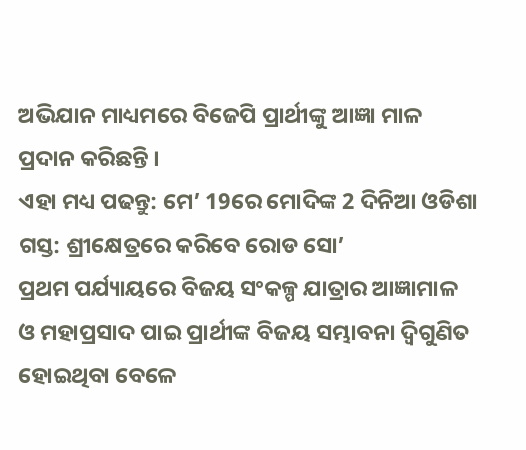ଅଭିଯାନ ମାଧ୍ୟମରେ ବିଜେପି ପ୍ରାର୍ଥୀଙ୍କୁ ଆଜ୍ଞା ମାଳ ପ୍ରଦାନ କରିଛନ୍ତି ।
ଏହା ମଧ୍ୟ ପଢନ୍ତୁ: ମେ’ 19ରେ ମୋଦିଙ୍କ 2 ଦିନିଆ ଓଡିଶା ଗସ୍ତ: ଶ୍ରୀକ୍ଷେତ୍ରରେ କରିବେ ରୋଡ ସୋ’
ପ୍ରଥମ ପର୍ଯ୍ୟାୟରେ ବିଜୟ ସଂକଳ୍ପ ଯାତ୍ରାର ଆଜ୍ଞାମାଳ ଓ ମହାପ୍ରସାଦ ପାଇ ପ୍ରାର୍ଥୀଙ୍କ ବିଜୟ ସମ୍ଭାବନା ଦ୍ଵିଗୁଣିତ ହୋଇଥିବା ବେଳେ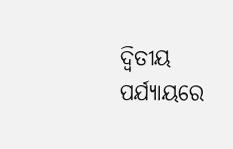ଦ୍ଵିତୀୟ ପର୍ଯ୍ୟାୟରେ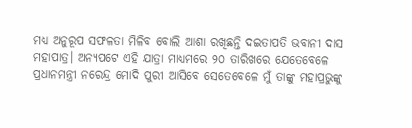ମଧ୍ୟ ଅନୁରୂପ ସଫଳତା ମିଳିବ ବୋଲି ଆଶା ରଖିଛନ୍ତି ଦଇତାପତି ଭବାନୀ ଦାସ ମହାପାତ୍ର। ଅନ୍ୟପଟେ ଏହି ଯାତ୍ରା ମାଧ୍ୟମରେ ୨୦ ତାରିଖରେ ଯେତେବେଳେ ପ୍ରଧାନମନ୍ତ୍ରୀ ନରେନ୍ଦ୍ର ମୋଦି ପୁରୀ ଆସିବେ ସେତେବେଳେ ମୁଁ ତାଙ୍କୁ ମହାପ୍ରଭୁଙ୍କୁ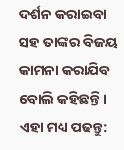ଦର୍ଶନ କରାଇବା ସହ ତାଙ୍କର ବିଜୟ କାମନା କରାଯିବ ବୋଲି କହିଛନ୍ତି ।
ଏହା ମଧ୍ୟ ପଢନ୍ତୁ: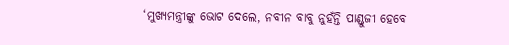‘ମୁଖ୍ୟମନ୍ତ୍ରୀଙ୍କୁ ଭୋଟ ଦେଲେ, ନବୀନ ବାବୁ ନୁହଁନ୍ତି ପାଣ୍ଡୁଜୀ ହେବେ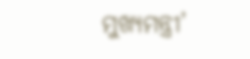ମୁଖ୍ୟମନ୍ତ୍ରୀ’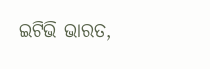ଇଟିଭି ଭାରତ,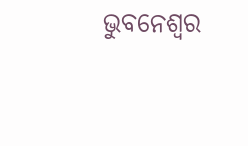ଭୁବନେଶ୍ୱର